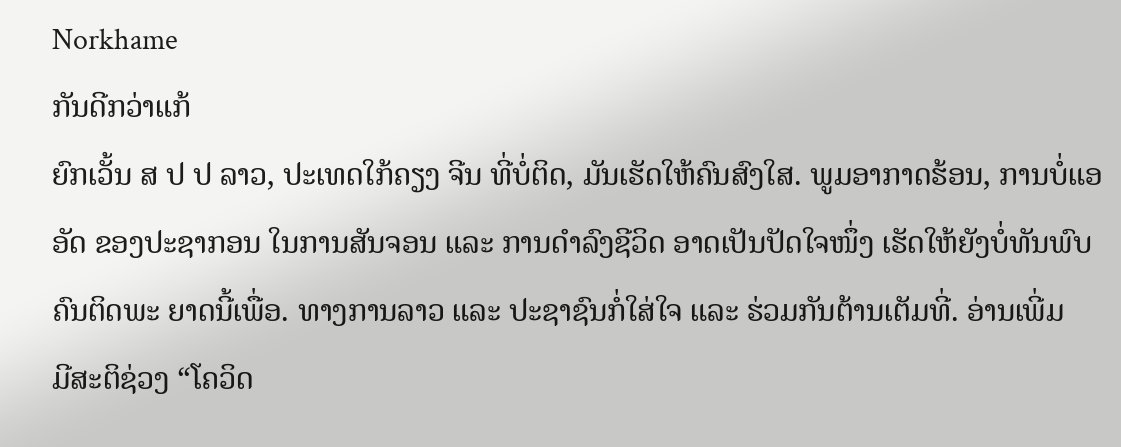Norkhame
ກັນດີກວ່າແກ້
ຍົກເວັ້ນ ສ ປ ປ ລາວ, ປະເທດໃກ້ຄຽງ ຈີນ ທີ່ບໍ່ຕິດ, ມັນເຮັດໃຫ້ຄົນສົງໃສ. ພູມອາກາດຮ້ອນ, ການບໍ່ແອອັດ ຂອງປະຊາກອນ ໃນການສັນຈອນ ແລະ ການດຳລົງຊີວິດ ອາດເປັນປັດໃຈໜຶ່ງ ເຮັດໃຫ້ຍັງບໍ່ທັນພົບຄົນຕິດພະ ຍາດນີ້ເພື່ອ. ທາງການລາວ ແລະ ປະຊາຊົນກໍ່ໃສ່ໃຈ ແລະ ຮ່ວມກັນຕ້ານເຕັມທີ່. ອ່ານເພີ່ມ
ມີສະຕິຊ່ວງ “ໂຄວິດ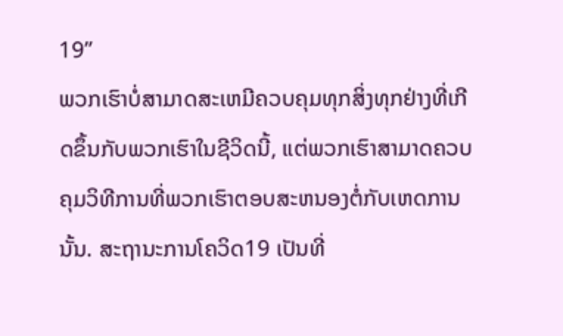19”
ພວກເຮົາບໍ່ສາມາດສະເຫມີຄວບຄຸມທຸກສິ່ງທຸກຢ່າງທີ່ເກີດຂຶ້ນກັບພວກເຮົາໃນຊີວິດນີ້, ແຕ່ພວກເຮົາສາມາດຄວບຄຸມວິທີການທີ່ພວກເຮົາຕອບສະຫນອງຕໍ່ກັບເຫດການນັ້ນ. ສະຖານະການໂຄວິດ19 ເປັນທີ່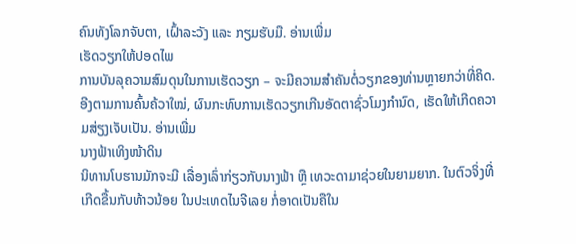ຄົນທັງໂລກຈັບຕາ, ເຝົ້າລະວັງ ແລະ ກຽມຮັບມື. ອ່ານເພີ່ມ
ເຮັດວຽກໃຫ້ປອດໄພ
ການບັນລຸຄວາມສົມດຸນໃນການເຮັດວຽກ – ຈະມີຄວາມສຳຄັນຕໍ່ວຽກຂອງທ່ານຫຼາຍກວ່າທີ່ຄິດ. ອີງຕາມການຄົ້ນຄ້ວາໃໝ່, ຜົນກະທົບການເຮັດວຽກເກີນອັດຕາຊົ່ວໂມງກຳນົດ, ເຮັດໃຫ້ເກີດຄວາມສ່ຽງເຈັບເປັນ. ອ່ານເພີ່ມ
ນາງຟ້າເທິງໜ້າດິນ
ນິທານໂບຮານມັກຈະມີ ເລື່ອງເລົ່າກ່ຽວກັບນາງຟ້າ ຫຼື ເທວະດາມາຊ່ວຍໃນຍາມຍາກ. ໃນຕົວຈິ່ງທີ່ເກີດຂື້ນກັບທ້າວນ້ອຍ ໃນປະເທດໄນຈີເລຍ ກໍ່ອາດເປັນຄືໃນ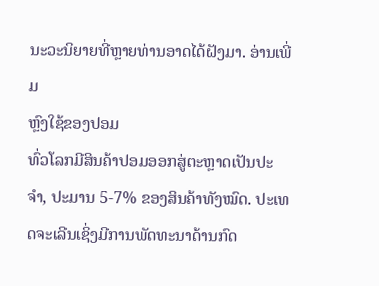ນະວະນິຍາຍທີ່ຫຼາຍທ່ານອາດໄດ້ຝັງມາ. ອ່ານເພີ່ມ
ຫຼົງໃຊ້ຂອງປອມ
ທົ່ວໂລກມີສິນຄ້າປອມອອກສູ່ຕະຫຼາດເປັນປະຈຳ, ປະມານ 5-7% ຂອງສິນຄ້າທັງໝົດ. ປະເທດຈະເລີນເຊິ່ງມີການພັດທະນາດ້ານກົດ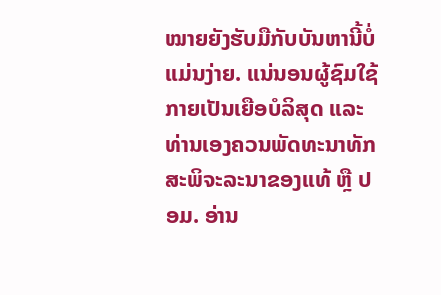ໝາຍຍັງຮັບມືກັບບັນຫານີ້ບໍ່ແມ່ນງ່າຍ. ແນ່ນອນຜູ້ຊົມໃຊ້ກາຍເປັນເຍືອບໍລິສຸດ ແລະ ທ່ານເອງຄວນພັດທະນາທັກສະພິຈະລະນາຂອງແທ້ ຫຼື ປອມ. ອ່ານ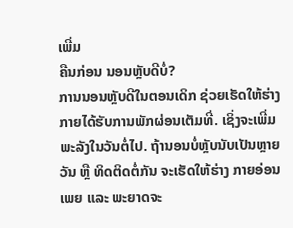ເພີ່ມ
ຄືນກ່ອນ ນອນຫຼັບດີບໍ່?
ການນອນຫຼັບດີໃນຕອນເດິກ ຊ່ວຍເຮັດໃຫ້ຮ່າງກາຍໄດ້ຮັບການພັກຜ່ອນເຕັມທີ່. ເຊິ່ງຈະເພີ່ມ ພະລັງໃນວັນຕໍ່ໄປ. ຖ້ານອນບໍ່ຫຼັບນັບເປັນຫຼາຍ ວັນ ຫຼື ທິດຕິດຕໍ່ກັນ ຈະເຮັດໃຫ້ຮ່າງ ກາຍອ່ອນເພຍ ແລະ ພະຍາດຈະ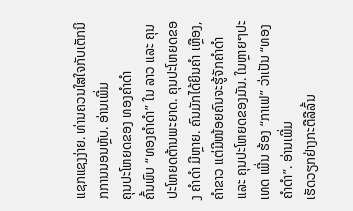ແຊກແຊງງ່າຍ. ທ່ານຄວນໃສໃຈກັບເຕັກນິກການນອນຫຼັບ. ອ່ານເພີ່ມ
ຄຸນປະໂຫຍດຂອງ ທອງຄຳດຳ
ຄົ້ນພົບ “ທອງຄຳດຳ” ໃນ ລາວ ແລະ ຄຸນປະໂຫຍດຕ້ານພະຍາດ. ຄຸນປະໂຫຍດຂອງ ຄຳດຳ ມີຫຼາຍ. ຄົນມັກໄດ້ຍິນຄຳ ເຫຼືອງ, ຄຳຂາວ ແຕ່ມີໜ້ອຍຄົນຈະຮູ້ຈັກຄຳດຳ ແລະ ຄຸນປະໂຫຍດຂອງມັນ. ໃນຫຼາຍໆປະເທດ ເພີ່ນ ຮ້ອງ “ກາເຟ” ວ່າເປັນ “ທອງຄຳດຳ”. ອ່ານເພີ່ມ
ເຮັດວຽກຢ່າງກະຕືລືລົ້ນ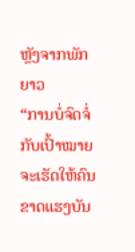ຫຼັງຈາກພັກຍາວ
“ການບໍ່ຈົດຈໍ່ກັບເປົ້າໝາຍ ຈະເຮັດໃຫ້ຄົນຂາດແຮງບັນ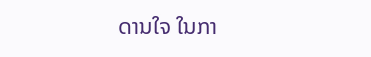ດານໃຈ ໃນກາ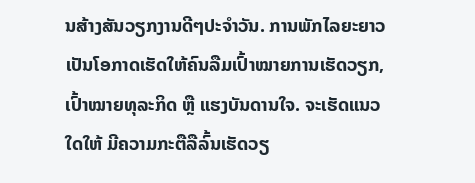ນສ້າງສັນວຽກງານດີໆປະຈຳວັນ. ການພັກໄລຍະຍາວ ເປັນໂອກາດເຮັດໃຫ້ຄົນລືມເປົ້າໝາຍການເຮັດວຽກ,ເປົ້າໝາຍທຸລະກິດ ຫຼື ແຮງບັນດານໃຈ. ຈະເຮັດແນວໃດໃຫ້ ມີຄວາມກະຕືລືລົ້ນເຮັດວຽ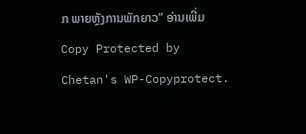ກ ພາຍຫຼັງການພັກຍາວ” ອ່ານເພີ່ມ
Copy Protected by Chetan's WP-Copyprotect.